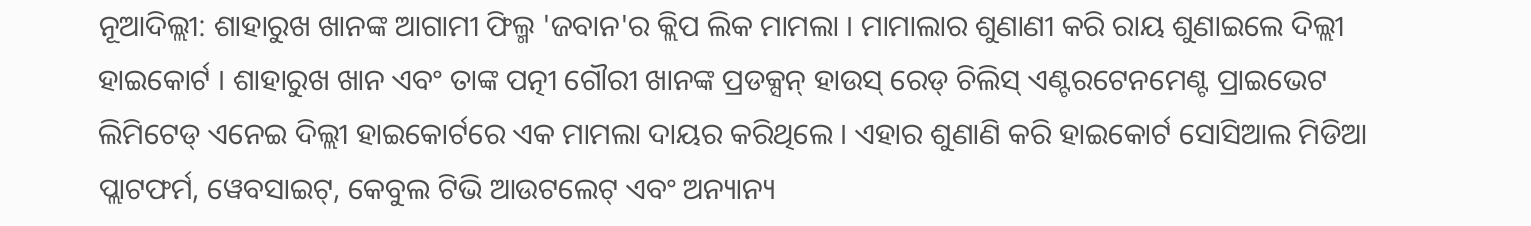ନୂଆଦିଲ୍ଲୀ: ଶାହାରୁଖ ଖାନଙ୍କ ଆଗାମୀ ଫିଲ୍ମ 'ଜବାନ'ର କ୍ଲିପ ଲିକ ମାମଲା । ମାମାଲାର ଶୁଣାଣୀ କରି ରାୟ ଶୁଣାଇଲେ ଦିଲ୍ଲୀ ହାଇକୋର୍ଟ । ଶାହାରୁଖ ଖାନ ଏବଂ ତାଙ୍କ ପତ୍ନୀ ଗୌରୀ ଖାନଙ୍କ ପ୍ରଡକ୍ସନ୍ ହାଉସ୍ ରେଡ୍ ଚିଲିସ୍ ଏଣ୍ଟରଟେନମେଣ୍ଟ ପ୍ରାଇଭେଟ ଲିମିଟେଡ୍ ଏନେଇ ଦିଲ୍ଲୀ ହାଇକୋର୍ଟରେ ଏକ ମାମଲା ଦାୟର କରିଥିଲେ । ଏହାର ଶୁଣାଣି କରି ହାଇକୋର୍ଟ ସୋସିଆଲ ମିଡିଆ ପ୍ଲାଟଫର୍ମ, ୱେବସାଇଟ୍, କେବୁଲ ଟିଭି ଆଉଟଲେଟ୍ ଏବଂ ଅନ୍ୟାନ୍ୟ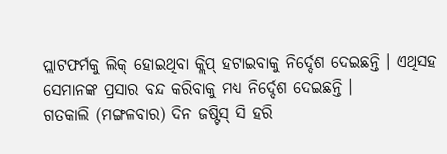ପ୍ଲାଟଫର୍ମକୁ ଲିକ୍ ହୋଇଥିବା କ୍ଲିପ୍ ହଟାଇବାକୁ ନିର୍ଦ୍ଦେଶ ଦେଇଛନ୍ତି । ଏଥିସହ ସେମାନଙ୍କ ପ୍ରସାର ବନ୍ଦ କରିବାକୁ ମଧ୍ୟ ନିର୍ଦ୍ଦେଶ ଦେଇଛନ୍ତି ।
ଗତକାଲି (ମଙ୍ଗଳବାର) ଦିନ ଜଷ୍ଟିସ୍ ସି ହରି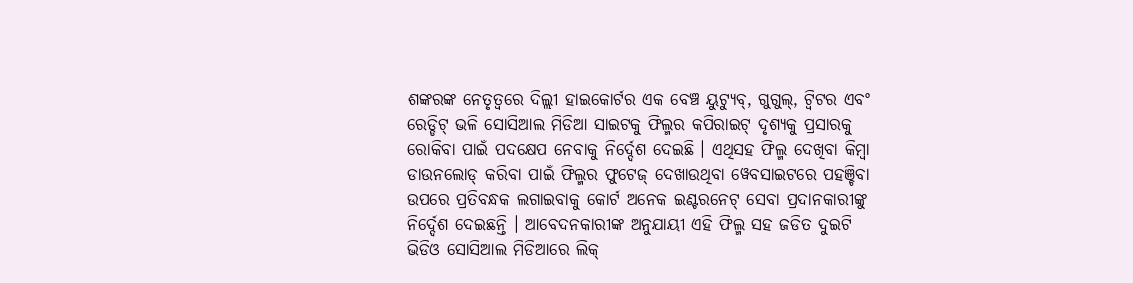ଶଙ୍କରଙ୍କ ନେତୃତ୍ବରେ ଦିଲ୍ଲୀ ହାଇକୋର୍ଟର ଏକ ବେଞ୍ଚ ୟୁଟ୍ୟୁବ୍, ଗୁଗୁଲ୍, ଟ୍ବିଟର ଏବଂ ରେଡ୍ଡିଟ୍ ଭଳି ସୋସିଆଲ ମିଡିଆ ସାଇଟକୁ ଫିଲ୍ମର କପିରାଇଟ୍ ଦୃଶ୍ୟକୁ ପ୍ରସାରକୁ ରୋକିବା ପାଇଁ ପଦକ୍ଷେପ ନେବାକୁ ନିର୍ଦ୍ଦେଶ ଦେଇଛି । ଏଥିସହ ଫିଲ୍ମ ଦେଖିବା କିମ୍ବା ଡାଉନଲୋଡ୍ କରିବା ପାଇଁ ଫିଲ୍ମର ଫୁଟେଜ୍ ଦେଖାଉଥିବା ୱେବସାଇଟରେ ପହଞ୍ଚିବା ଉପରେ ପ୍ରତିବନ୍ଧକ ଲଗାଇବାକୁ କୋର୍ଟ ଅନେକ ଇଣ୍ଟରନେଟ୍ ସେବା ପ୍ରଦାନକାରୀଙ୍କୁ ନିର୍ଦ୍ଦେଶ ଦେଇଛନ୍ତି । ଆବେଦନକାରୀଙ୍କ ଅନୁଯାୟୀ ଏହି ଫିଲ୍ମ ସହ ଜଡିତ ଦୁଇଟି ଭିଡିଓ ସୋସିଆଲ ମିଡିଆରେ ଲିକ୍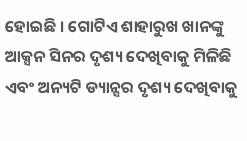ହୋଇଛି । ଗୋଟିଏ ଶାହାରୁଖ ଖାନଙ୍କୁ ଆକ୍ସନ ସିନର ଦୃଶ୍ୟ ଦେଖିବାକୁ ମିଳିଛି ଏବଂ ଅନ୍ୟଟି ଡ୍ୟାନ୍ସର ଦୃଶ୍ୟ ଦେଖିବାକୁ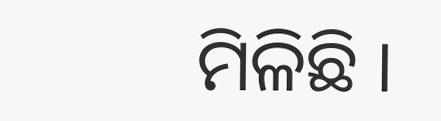ମିଳିଛି ।